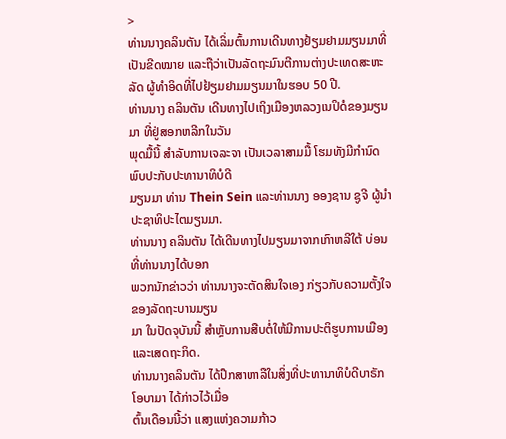>
ທ່ານນາງຄລິນຕັນ ໄດ້ເລິ່ມຕົ້ນການເດີນທາງຢ້ຽມຢາມມຽນມາທີ່ເປັນຂີດໝາຍ ແລະຖືວ່າເປັນລັດຖະມົນຕີການຕ່າງປະເທດສະຫະລັດ ຜູ້ທໍາອິດທີ່ໄປຢ້ຽມຢາມມຽນມາໃນຮອບ 50 ປີ.
ທ່ານນາງ ຄລິນຕັນ ເດີນທາງໄປເຖິງເມືອງຫລວງເນປິດໍຂອງມຽນມາ ທີ່ຢູ່ສອກຫລີກໃນວັນ
ພຸດມື້ນີ້ ສໍາລັບການເຈລະຈາ ເປັນເວລາສາມມື້ ໂຮມທັງມີກໍານົດພົບປະກັບປະທານາທິບໍດີ
ມຽນມາ ທ່ານ Thein Sein ແລະທ່ານນາງ ອອງຊານ ຊູຈີ ຜູ້ນໍາປະຊາທິປະໄຕມຽນມາ.
ທ່ານນາງ ຄລິນຕັນ ໄດ້ເດີນທາງໄປມຽນມາຈາກເກົາຫລີໃຕ້ ບ່ອນທີ່ທ່ານນາງໄດ້ບອກ
ພວກນັກຂ່າວວ່າ ທ່ານນາງຈະຕັດສິນໃຈເອງ ກ່ຽວກັບຄວາມຕັ້ງໃຈຂອງລັດຖະບານມຽນ
ມາ ໃນປັດຈຸບັນນີ້ ສຳຫຼັບການສືບຕໍ່ໃຫ້ມີການປະຕິຮູບການເມືອງ ແລະເສດຖະກິດ.
ທ່ານນາງຄລິນຕັນ ໄດ້ປຶກສາຫາລືໃນສິ່ງທີ່ປະທານາທິບໍດີບາຣັກ ໂອບາມາ ໄດ້ກ່າວໄວ້ເມື່ອ
ຕົ້ນເດືອນນີ້ວ່າ ແສງແຫ່ງຄວາມກ້າວ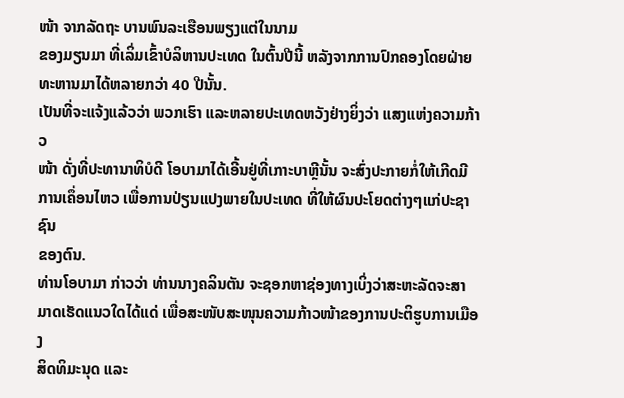ໜ້າ ຈາກລັດຖະ ບານພົນລະເຮືອນພຽງແຕ່ໃນນາມ
ຂອງມຽນມາ ທີ່ເລິ່ມເຂົ້າບໍລິຫານປະເທດ ໃນຕົ້ນປີນີ້ ຫລັງຈາກການປົກຄອງໂດຍຝ່າຍ
ທະຫານມາໄດ້ຫລາຍກວ່າ 40 ປີນັ້ນ.
ເປັນທີ່ຈະແຈ້ງແລ້ວວ່າ ພວກເຮົາ ແລະຫລາຍປະເທດຫວັງຢ່າງຍິ່ງວ່າ ແສງແຫ່ງຄວາມກ້າວ
ໜ້າ ດັ່ງທີ່ປະທານາທິບໍດີ ໂອບາມາໄດ້ເອີ້ນຢູ່ທີ່ເກາະບາຫຼີນັ້ນ ຈະສົ່ງປະກາຍກໍ່ໃຫ້ເກີດມີ
ການເຄຶ່ອນໄຫວ ເພື່ອການປ່ຽນແປງພາຍໃນປະເທດ ທີ່ໃຫ້ຜົນປະໂຍດຕ່າງໆແກ່ປະຊາຊົນ
ຂອງຕົນ.
ທ່ານໂອບາມາ ກ່າວວ່າ ທ່ານນາງຄລິນຕັນ ຈະຊອກຫາຊ່ອງທາງເບິ່ງວ່າສະຫະລັດຈະສາ
ມາດເຮັດແນວໃດໄດ້ແດ່ ເພື່ອສະໜັບສະໜຸນຄວາມກ້າວໜ້າຂອງການປະຕິຮູບການເມືອງ
ສິດທິມະນຸດ ແລະ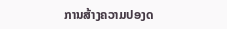ການສ້າງຄວາມປອງດ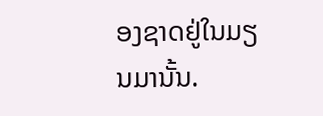ອງຊາດຢູ່ໃນມຽນມານັ້ນ.